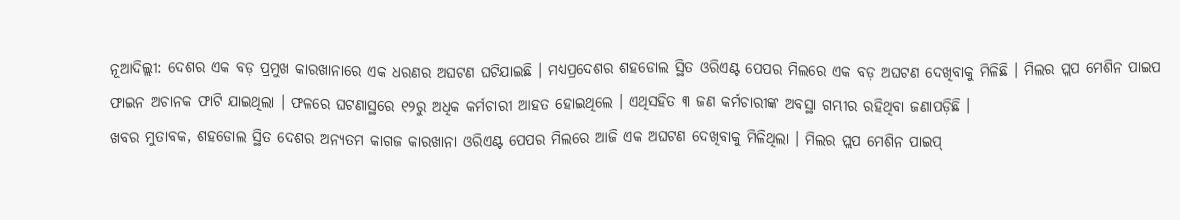ନୂଆଦିଲ୍ଲୀ: ଦେଶର ଏକ ବଡ଼ ପ୍ରମୁଖ କାରଖାନାରେ ଏକ ଧରଣର ଅଘଟଣ ଘଟିଯାଇଛି । ମଧ୍ୟପ୍ରଦେଶର ଶହଡୋଲ ସ୍ଥିତ ଓରିଏଣ୍ଟ ପେପର ମିଲରେ ଏକ ବଡ଼ ଅଘଟଣ ଦେଖିବାକୁ ମିଳିଛି । ମିଲର ପ୍ଲପ ମେଶିନ ପାଇପ ଫାଇନ ଅଚାନକ ଫାଟି ଯାଇଥିଲା । ଫଳରେ ଘଟଣାସ୍ଥରେ ୧୨ରୁ ଅଧିକ କର୍ମଚାରୀ ଆହତ ହୋଇଥିଲେ । ଏଥିସହିତ ୩ ଜଣ କର୍ମଚାରୀଙ୍କ ଅବସ୍ଥା ଗମ୍ଭୀର ରହିଥିବା ଜଣାପଡ଼ିଛି ।
ଖବର ମୁତାବକ, ଶହଡୋଲ ସ୍ଥିତ ଦେଶର ଅନ୍ୟତମ କାଗଜ କାରଖାନା ଓରିଏଣ୍ଟ ପେପର ମିଲରେ ଆଜି ଏକ ଅଘଟଣ ଦେଖିବାକୁ ମିଳିଥିଲା । ମିଲର ପ୍ଲପ ମେଶିନ ପାଇପ୍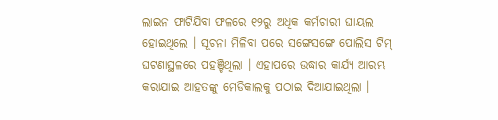ଲାଇନ ଫାଟିଯିବା ଫଳରେ ୧୨ରୁ ଅଧିକ କର୍ମଚାରୀ ଘାୟଲ ହୋଇଥିଲେ । ସୂଚନା ମିଳିବା ପରେ ସଙ୍ଗେସଙ୍ଗେ ପୋଲିସ ଟିମ୍ ଘଟଣାସ୍ଥଳରେ ପହଞ୍ଚିଥିଲା । ଏହାପରେ ଉଦ୍ଧାର କାର୍ଯ୍ୟ ଆରମ୍ଭ କରାଯାଇ ଆହତଙ୍କୁ ମେଡିକାଲକୁ ପଠାଇ ଦିଆଯାଇଥିଲା ।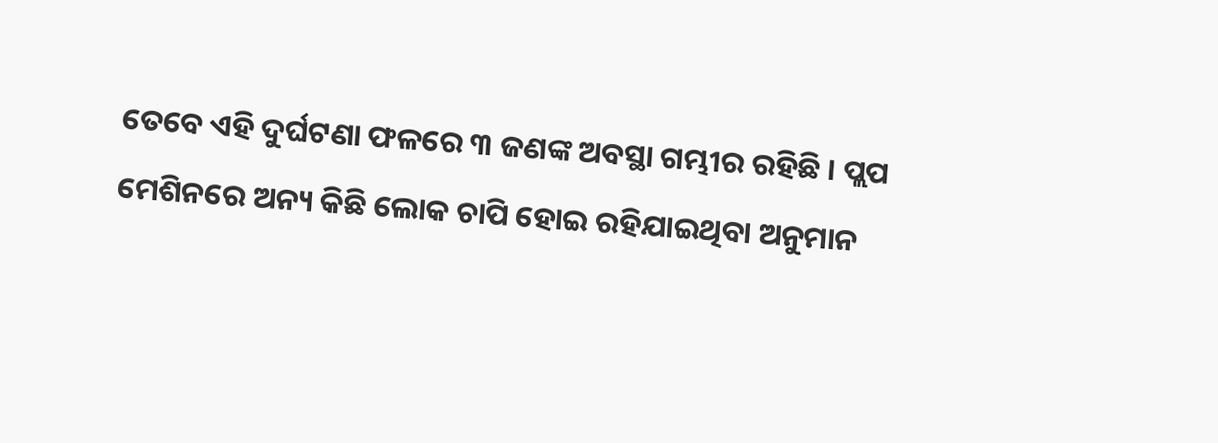ତେବେ ଏହି ଦୁର୍ଘଟଣା ଫଳରେ ୩ ଜଣଙ୍କ ଅବସ୍ଥା ଗମ୍ଭୀର ରହିଛି । ପ୍ଲପ ମେଶିନରେ ଅନ୍ୟ କିଛି ଲୋକ ଚାପି ହୋଇ ରହିଯାଇଥିବା ଅନୁମାନ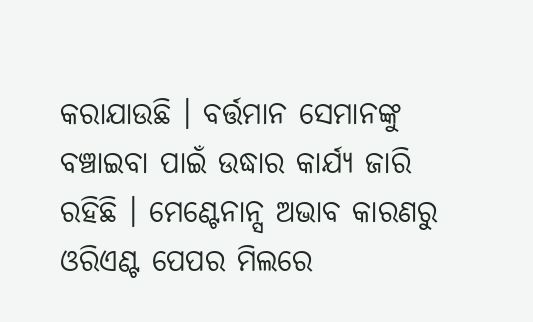କରାଯାଉଛି । ବର୍ତ୍ତମାନ ସେମାନଙ୍କୁ ବଞ୍ଚାଇବା ପାଇଁ ଉଦ୍ଧାର କାର୍ଯ୍ୟ ଜାରି ରହିଛି । ମେଣ୍ଟେନାନ୍ସ ଅଭାବ କାରଣରୁ ଓରିଏଣ୍ଟ ପେପର ମିଲରେ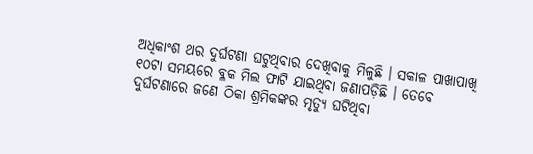ଅଧିକାଂଶ ଥର ଦୁର୍ଘଟଣା ଘଟୁଥିବାର ଦେଖିବାକୁ ମିଳୁଛି । ସକାଳ ପାଖାପାଖି ୧୦ଟା ସମୟରେ ବ୍ଳକ ମିଲ ଫାଟି ଯାଇଥିବା ଜଣାପଡ଼ିଛି । ତେବେ ଦୁର୍ଘଟଣାରେ ଜଣେ ଠିକା ଶ୍ରମିକଙ୍କର ମୃତ୍ୟୁ ଘଟିଥିବା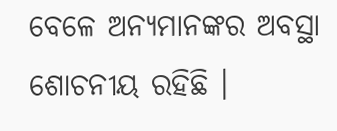ବେଳେ ଅନ୍ୟମାନଙ୍କର ଅବସ୍ଥା ଶୋଚନୀୟ ରହିଛି ।